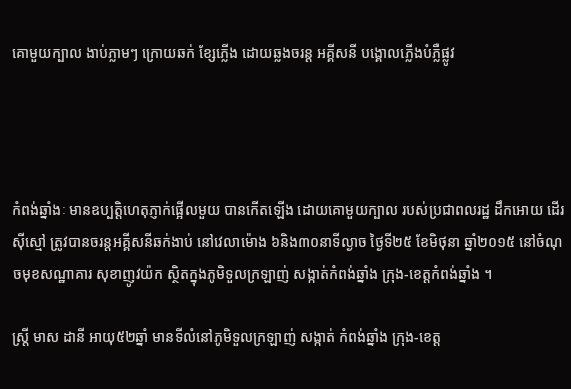គោមួយក្បាល ងាប់ភ្លាមៗ ក្រោយឆក់ ខ្សែភ្លើង ដោយឆ្លងចរន្ត អគ្គីសនី បង្គោលភ្លើងបំភ្លឺផ្លូវ




កំពង់ឆ្នាំងៈ មានឧប្បត្តិហេតុភ្ញាក់ផ្អើលមួយ បានកើតឡើង ដោយគោមួយក្បាល របស់ប្រជាពលរដ្ឋ ដឹកអោយ ដើរស៊ីស្មៅ ត្រូវបានចរន្តអគ្គីសនីឆក់ងាប់ នៅវេលាម៉ោង ៦និង៣០នាទីល្ងាច ថ្ងៃទី២៥ ខែមិថុនា ឆ្នាំ២០១៥ នៅចំណុចមុខសណ្ឋាគារ សុខាញូវយ៉ក ស្ថិតក្នុងភូមិទួលក្រឡាញ់ សង្កាត់កំពង់ឆ្នាំង ក្រុង-ខេត្តកំពង់ឆ្នាំង ។

ស្ត្រី មាស ដានី អាយុ៥២ឆ្នាំ មានទីលំនៅភូមិទួលក្រឡាញ់ សង្កាត់ កំពង់ឆ្នាំង ក្រុង-ខេត្ត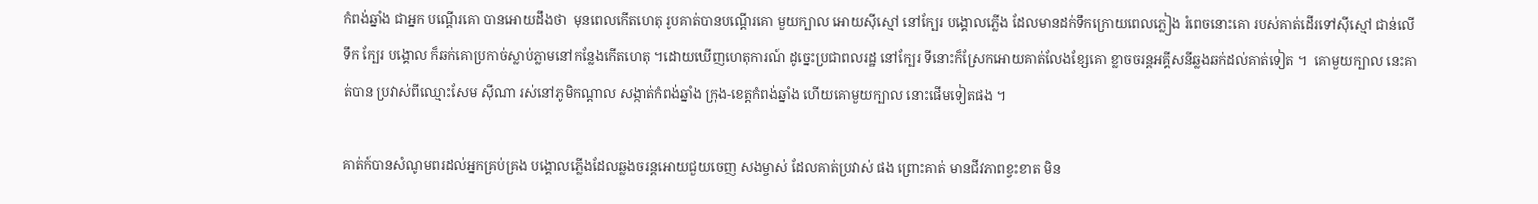កំពង់ឆ្នាំង ជាអ្នក បណ្តើរគោ បានអោយដឹងថា  មុនពេលកើតហេតុ រូបគាត់បានបណ្តើរគោ មួយក្បាល អោយស៊ីស្មៅ នៅក្បែរ បង្គោលភ្លើង ដែលមានដក់ទឹកក្រោយពេលភ្លៀង រំពេចនោះគោ របស់គាត់ដើរទៅស៊ីស្មៅ ជាន់លើទឹក ក្បែរ បង្គោល ក៏ឆក់គោប្រកាច់ស្លាប់ភ្លាមនៅកន្លែងកើតហេតុ ។ដោយឃើញហេតុការណ៍ ដូច្នេះប្រជាពលរដ្ឋ នៅក្បែរ ទីនោះក៏ស្រែកអោយគាត់លែងខ្សែគោ ខ្លាចចរន្តអគ្គីសនីឆ្លងឆក់ដល់គាត់ទៀត ។  គោមួយក្បាល នេះគាត់បាន ប្រវាស់ពីឈ្មោះសែម ស៊ីណា រស់នៅភូមិកណ្តាល សង្កាត់កំពង់ឆ្នាំង ក្រុង-ខេត្តកំពង់ឆ្នាំង ហើយគោមួយក្បាល នោះផើមទៀតផង ។

គាត់ក៍បានសំណូមពរដល់អ្នកគ្រប់គ្រង បង្គោលភ្លើងដែលឆ្លងចរន្តអោយជួយចេញ សងម្ចាស់ ដែលគាត់ប្រវាស់ ផង ព្រោះគាត់ មានជីវភាពខ្វះខាត មិន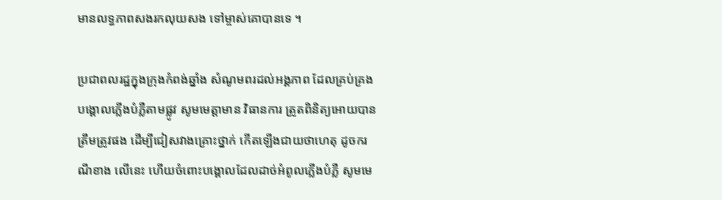មានលទ្ធភាពសងរកលុយសង ទៅម្ចាស់គោបានទេ ។

ប្រជាពលរដ្ឋក្នុងក្រុងកំពង់ឆ្នាំង សំណូមពរដល់អង្គភាព ដែលគ្រប់គ្រងបង្គោលភ្លើងបំភ្លឺតាមផ្លូវ សូមមេត្តាមាន វិធានការ ត្រូតពិនិត្យអោយបានត្រឹមត្រូវផង ដើម្បីជៀសវាងគ្រោះថ្នាក់ កើតឡើងជាយថាហេតុ ដូចករណីខាង លើនេះ ហើយចំពោះបង្គោលដែលដាច់អំពូលភ្លើងបំភ្លឺ សូមមេ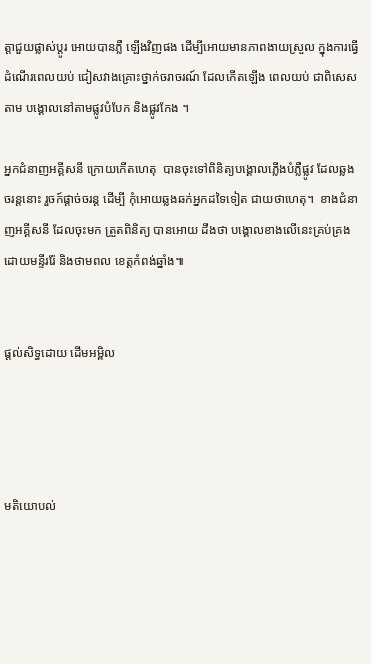ត្តាជួយផ្លាស់ប្តូរ អោយបានភ្លឺ ឡើងវិញផង ដើម្បីអោយមានភាពងាយស្រួល ក្នុងការធ្វើ ដំណើរពេលយប់ ជៀសវាងគ្រោះថ្នាក់ចរាចរណ៍ ដែលកើតឡើង ពេលយប់ ជាពិសេសតាម បង្គោលនៅតាមផ្លូវបំបែក និងផ្លូវកែង ។

អ្នកជំនាញអគ្គីសនី ក្រោយកើតហេតុ  បានចុះទៅពិនិត្យបង្គោលភ្លើងបំភ្លឺផ្លូវ ដែលឆ្លងចរន្តនោះ រួចក៍ផ្តាច់ចរន្ត ដើម្បី កុំអោយឆ្លងឆក់អ្នកដទៃទៀត ជាយថាហេតុ។  ខាងជំនាញអគ្គីសនី ដែលចុះមក ត្រួតពិនិត្យ បានអោយ ដឹងថា បង្គោលខាងលើនេះគ្រប់គ្រង ដោយមន្ទីររ៉ែ និងថាមពល ខេត្តកំពង់ឆ្នាំង៕


ផ្តល់សិទ្ធដោយ ដើមអម្ពិល




មតិយោបល់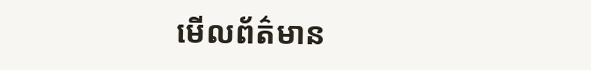មើលព័ត៌មាន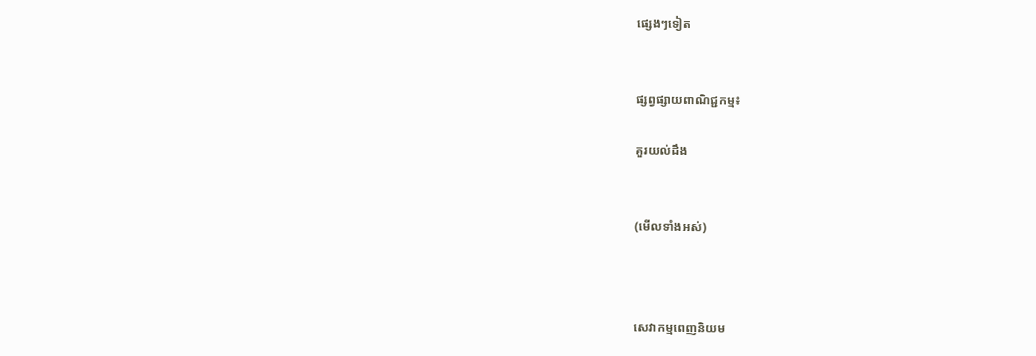ផ្សេងៗទៀត


ផ្សព្វផ្សាយពាណិជ្ជកម្ម៖

គួរយល់ដឹង


(មើលទាំងអស់)



សេវាកម្មពេញនិយម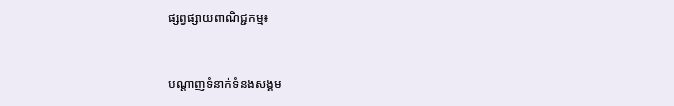ផ្សព្វផ្សាយពាណិជ្ជកម្ម៖


បណ្តាញទំនាក់ទំនងសង្គម